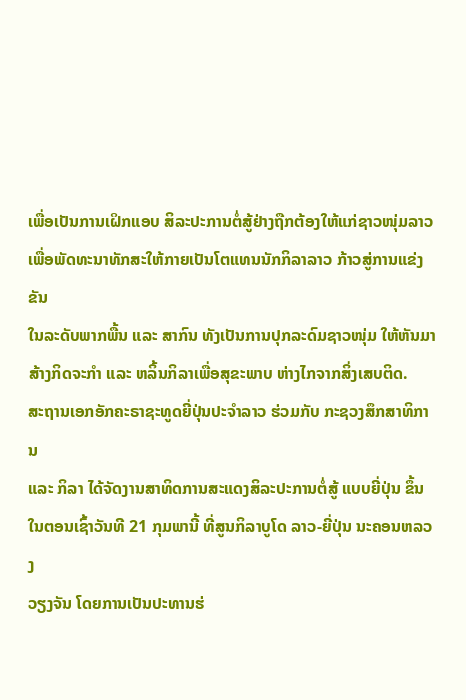ເພື່ອເປັນການເຝິກແອບ ສິລະປະການຕໍ່ສູ້ຢ່າງຖືກຕ້ອງໃຫ້ແກ່ຊາວໜຸ່ມລາວ
ເພື່ອພັດທະນາທັກສະໃຫ້ກາຍເປັນໂຕແທນນັກກິລາລາວ ກ້າວສູ່ການແຂ່ງຂັນ
ໃນລະດັບພາກພື້ນ ແລະ ສາກົນ ທັງເປັນການປຸກລະດົມຊາວໜຸ່ມ ໃຫ້ຫັນມາ
ສ້າງກິດຈະກຳ ແລະ ຫລິ້ນກິລາເພື່ອສຸຂະພາບ ຫ່າງໄກຈາກສິ່ງເສບຕິດ.
ສະຖານເອກອັກຄະຣາຊະທູດຍີ່ປຸ່ນປະຈຳລາວ ຮ່ວມກັບ ກະຊວງສຶກສາທິການ
ແລະ ກິລາ ໄດ້ຈັດງານສາທິດການສະແດງສິລະປະການຕໍ່ສູ້ ແບບຍີ່ປຸ່ນ ຂຶ້ນ
ໃນຕອນເຊົ້າວັນທີ 21 ກຸມພານີ້ ທີ່ສູນກິລາບູໂດ ລາວ-ຍີ່ປຸ່ນ ນະຄອນຫລວງ
ວຽງຈັນ ໂດຍການເປັນປະທານຮ່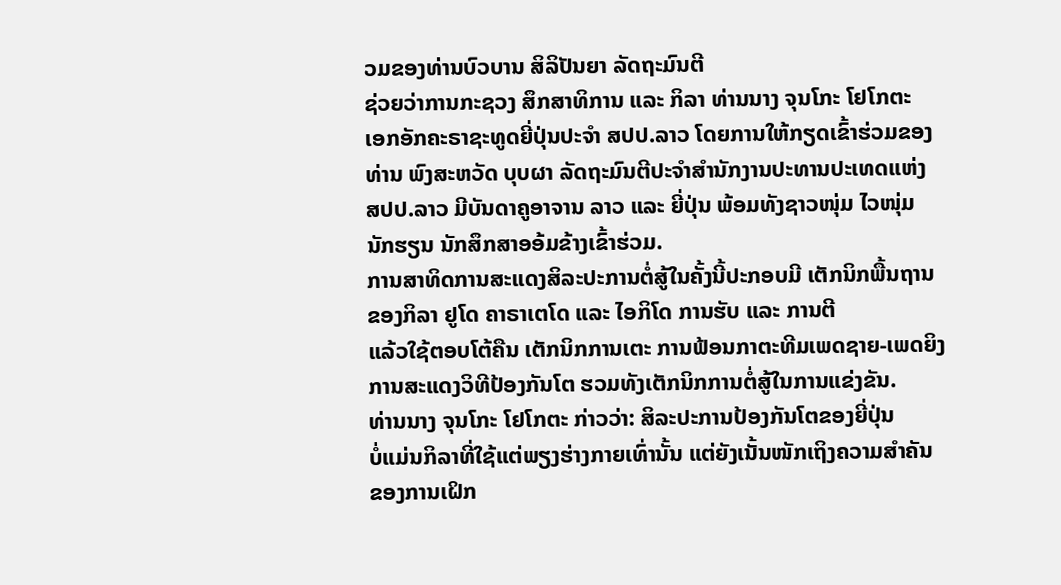ວມຂອງທ່ານບົວບານ ສິລິປັນຍາ ລັດຖະມົນຕີ
ຊ່ວຍວ່າການກະຊວງ ສຶກສາທິການ ແລະ ກິລາ ທ່ານນາງ ຈຸນໂກະ ໂຢໂກຕະ
ເອກອັກຄະຣາຊະທູດຍີ່ປຸ່ນປະຈຳ ສປປ.ລາວ ໂດຍການໃຫ້ກຽດເຂົ້າຮ່ວມຂອງ
ທ່ານ ພົງສະຫວັດ ບຸບຜາ ລັດຖະມົນຕີປະຈຳສຳນັກງານປະທານປະເທດແຫ່ງ
ສປປ.ລາວ ມີບັນດາຄູອາຈານ ລາວ ແລະ ຍີ່ປຸ່ນ ພ້ອມທັງຊາວໜຸ່ມ ໄວໜຸ່ມ
ນັກຮຽນ ນັກສຶກສາອອ້ມຂ້າງເຂົ້າຮ່ວມ.
ການສາທິດການສະແດງສິລະປະການຕໍ່ສູ້ໃນຄັ້ງນີ້ປະກອບມີ ເຕັກນິກພື້ນຖານ
ຂອງກິລາ ຢູໂດ ຄາຣາເຕໂດ ແລະ ໄອກິໂດ ການຮັບ ແລະ ການຕີ
ແລ້ວໃຊ້ຕອບໂຕ້ຄືນ ເຕັກນິກການເຕະ ການຟ້ອນກາຕະທີມເພດຊາຍ-ເພດຍິງ
ການສະແດງວິທີປ້ອງກັນໂຕ ຮວມທັງເຕັກນິກການຕໍ່ສູ້ໃນການແຂ່ງຂັນ.
ທ່ານນາງ ຈຸນໂກະ ໂຢໂກຕະ ກ່າວວ່າ: ສິລະປະການປ້ອງກັນໂຕຂອງຍີ່ປຸ່ນ
ບໍ່ແມ່ນກິລາທີ່ໃຊ້ແຕ່ພຽງຮ່າງກາຍເທົ່ານັ້ນ ແຕ່ຍັງເນັ້ນໜັກເຖິງຄວາມສໍາຄັນ
ຂອງການເຝິກ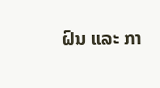ຝົນ ແລະ ກາ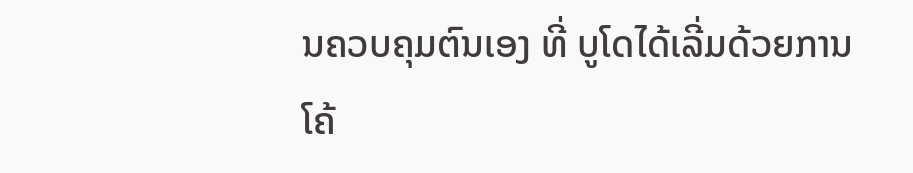ນຄວບຄຸມຕົນເອງ ທີ່ ບູໂດໄດ້ເລີ່ມດ້ວຍການ
ໂຄ້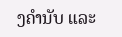ງຄໍານັບ ແລະ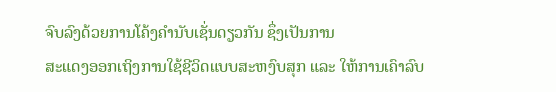ຈົບລົງດ້ວຍການໂຄ້ງຄໍານັບເຊັ່ນດຽວກັນ ຊຶ່ງເປັນການ
ສະແດງອອກເຖິງການໃຊ້ຊີວິດແບບສະຫງົບສຸກ ແລະ ໃຫ້ການເຄົາລົບ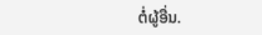ຕໍ່ຜູ້ອື່ນ.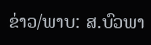ຂ່າວ/ພາບ: ສ.ບົວພາ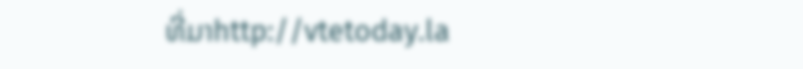ທີ່ມາhttp://vtetoday.la